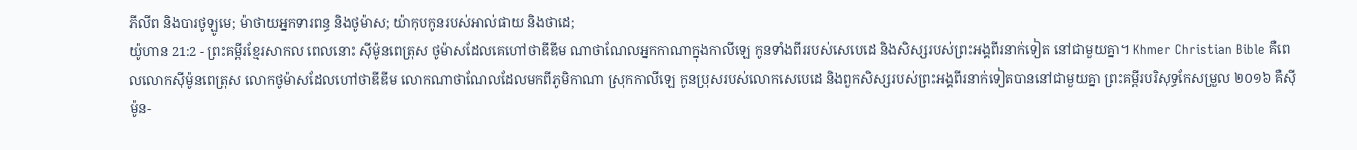ភីលីព និងបារថូឡូមេ; ម៉ាថាយអ្នកទារពន្ធ និងថូម៉ាស; យ៉ាកុបកូនរបស់អាល់ផាយ និងថាដេ;
យ៉ូហាន 21:2 - ព្រះគម្ពីរខ្មែរសាកល ពេលនោះ ស៊ីម៉ូនពេត្រុស ថូម៉ាសដែលគេហៅថាឌីឌីម ណាថាណែលអ្នកកាណាក្នុងកាលីឡេ កូនទាំងពីររបស់សេបេដេ និងសិស្សរបស់ព្រះអង្គពីរនាក់ទៀត នៅជាមួយគ្នា។ Khmer Christian Bible គឺពេលលោកស៊ីម៉ូនពេត្រុស លោកថូម៉ាសដែលហៅថាឌីឌីម លោកណាថាណែលដែលមកពីភូមិកាណា ស្រុកកាលីឡេ កូនប្រុសរបស់លោកសេបេដេ និងពួកសិស្សរបស់ព្រះអង្គពីរនាក់ទៀតបាននៅជាមួយគ្នា ព្រះគម្ពីរបរិសុទ្ធកែសម្រួល ២០១៦ គឺស៊ីម៉ូន-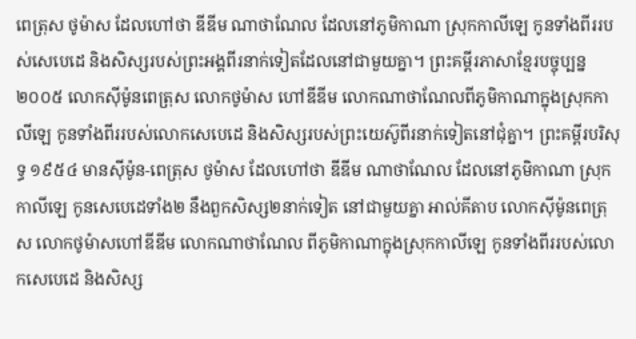ពេត្រុស ថូម៉ាស ដែលហៅថា ឌីឌីម ណាថាណែល ដែលនៅភូមិកាណា ស្រុកកាលីឡេ កូនទាំងពីររបស់សេបេដេ និងសិស្សរបស់ព្រះអង្គពីរនាក់ទៀតដែលនៅជាមួយគ្នា។ ព្រះគម្ពីរភាសាខ្មែរបច្ចុប្បន្ន ២០០៥ លោកស៊ីម៉ូនពេត្រុស លោកថូម៉ាស ហៅឌីឌីម លោកណាថាណែលពីភូមិកាណាក្នុងស្រុកកាលីឡេ កូនទាំងពីររបស់លោកសេបេដេ និងសិស្សរបស់ព្រះយេស៊ូពីរនាក់ទៀតនៅជុំគ្នា។ ព្រះគម្ពីរបរិសុទ្ធ ១៩៥៤ មានស៊ីម៉ូន-ពេត្រុស ថូម៉ាស ដែលហៅថា ឌីឌីម ណាថាណែល ដែលនៅភូមិកាណា ស្រុកកាលីឡេ កូនសេបេដេទាំង២ នឹងពួកសិស្ស២នាក់ទៀត នៅជាមួយគ្នា អាល់គីតាប លោកស៊ីម៉ូនពេត្រុស លោកថូម៉ាសហៅឌីឌីម លោកណាថាណែល ពីភូមិកាណាក្នុងស្រុកកាលីឡេ កូនទាំងពីររបស់លោកសេបេដេ និងសិស្ស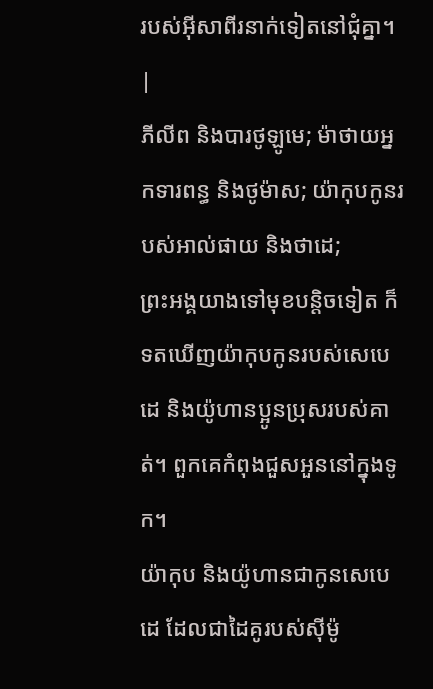របស់អ៊ីសាពីរនាក់ទៀតនៅជុំគ្នា។ |
ភីលីព និងបារថូឡូមេ; ម៉ាថាយអ្នកទារពន្ធ និងថូម៉ាស; យ៉ាកុបកូនរបស់អាល់ផាយ និងថាដេ;
ព្រះអង្គយាងទៅមុខបន្តិចទៀត ក៏ទតឃើញយ៉ាកុបកូនរបស់សេបេដេ និងយ៉ូហានប្អូនប្រុសរបស់គាត់។ ពួកគេកំពុងជួសអួននៅក្នុងទូក។
យ៉ាកុប និងយ៉ូហានជាកូនសេបេដេ ដែលជាដៃគូរបស់ស៊ីម៉ូ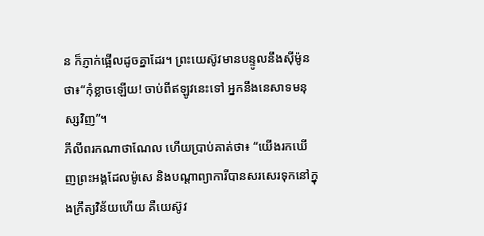ន ក៏ភ្ញាក់ផ្អើលដូចគ្នាដែរ។ ព្រះយេស៊ូវមានបន្ទូលនឹងស៊ីម៉ូនថា៖“កុំខ្លាចឡើយ! ចាប់ពីឥឡូវនេះទៅ អ្នកនឹងនេសាទមនុស្សវិញ”។
ភីលីពរកណាថាណែល ហើយប្រាប់គាត់ថា៖ “យើងរកឃើញព្រះអង្គដែលម៉ូសេ និងបណ្ដាព្យាការីបានសរសេរទុកនៅក្នុងក្រឹត្យវិន័យហើយ គឺយេស៊ូវ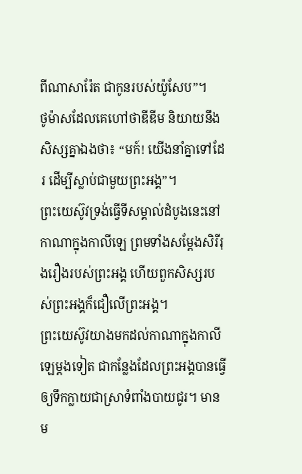ពីណាសារ៉ែត ជាកូនរបស់យ៉ូសែប”។
ថូម៉ាសដែលគេហៅថាឌីឌីម និយាយនឹងសិស្សគ្នាឯងថា៖ “មក៍! យើងនាំគ្នាទៅដែរ ដើម្បីស្លាប់ជាមួយព្រះអង្គ”។
ព្រះយេស៊ូវទ្រង់ធ្វើទីសម្គាល់ដំបូងនេះនៅកាណាក្នុងកាលីឡេ ព្រមទាំងសម្ដែងសិរីរុងរឿងរបស់ព្រះអង្គ ហើយពួកសិស្សរបស់ព្រះអង្គក៏ជឿលើព្រះអង្គ។
ព្រះយេស៊ូវយាងមកដល់កាណាក្នុងកាលីឡេម្ដងទៀត ជាកន្លែងដែលព្រះអង្គបានធ្វើឲ្យទឹកក្លាយជាស្រាទំពាំងបាយជូរ។ មានម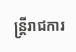ន្ត្រីរាជការ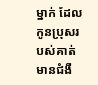ម្នាក់ ដែលកូនប្រុសរបស់គាត់មានជំងឺ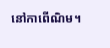នៅកាពើណិម។